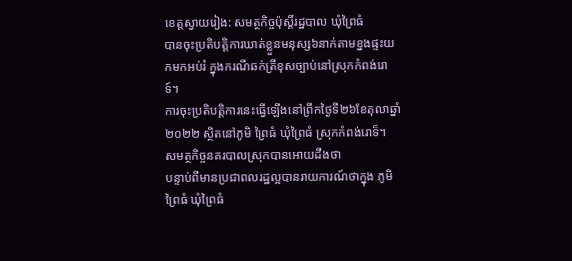ខេត្តស្វាយរៀង: សមត្ថកិច្ចប៉ុស្តិ៍រដ្ឋបាល ឃុំព្រៃធំ
បានចុះប្រតិបត្តិការឃាត់ខ្លួនមនុស្ស៦នាក់តាមខ្នងផ្ទះយកមកអប់រំ ក្នុងករណីឆក់ត្រីខុសច្បាប់នៅស្រុកកំពង់រោទ៍។
ការចុះប្រតិបត្តិការនេះធ្វើឡើងនៅព្រឹកថ្ងៃទី២៦ខែតុលាឆ្នាំ២០២២ ស្ថិតនៅភូមិ ព្រៃធំ ឃុំព្រៃធំ ស្រុកកំពង់រោទ៏។
សមត្ថកិច្ចនគរបាលស្រុកបានអោយដឹងថា
បន្ទាប់ពីមានប្រជាពលរដ្ឋល្អបានរាយការណ៍ថាក្នុង ភូមិ ព្រៃធំ ឃុំព្រៃធំ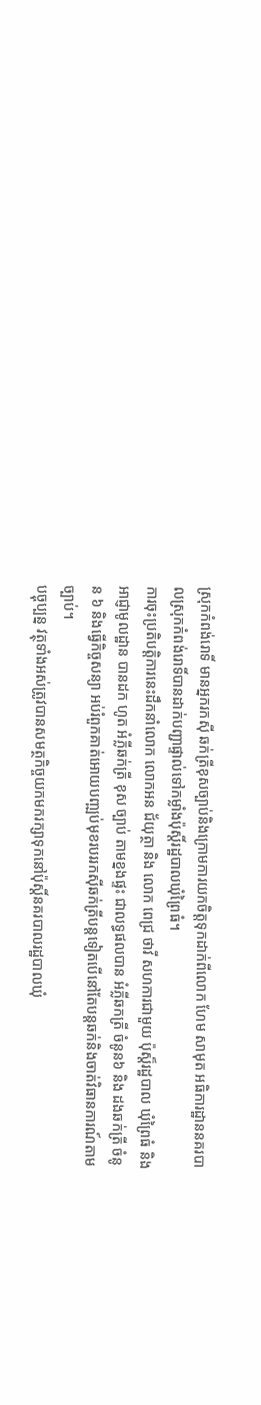ស្រុកកំពង់រោទិ៍ មានអ្នករកស៊ី ឆក់ត្រីខុសច្បាប់និងក្រោមការយកចិត្តទុកដាក់ពីលោក ហែម សាមុត អធិការដ្ឋាននគរបាលស្រុកកំពង់រោទិ៍បានដាក់បញ្ជាផ្ទាល់ទៅកម្លាំងប៉ុស្តិ៍រដ្ឋបាលឃុំព្រៃធំ។
ការចុះប្រតិបត្តិការនេះដឹកនាំលោក លោកអន ជ័យុត្ថា និង លោក ពេជ្រ ថាវី សហការជាមួយ ប៉ុស្ត៏រដ្ឋបាល ឃុំព្រៃធំ និង អាជ្ញាមូលដ្ឋាន បានដក ហូត អំភ្លីឆក់ត្រី ខុស ច្បាប់ តាមខ្នងផ្ទះ ជាលទ្ធផលបាន អំភ្លីឆកត្រី ចំនូន៦ និង ដងឆក់ត្រី ចំនូន ៦ និងធ្វើកិច្ចសន្យា អប់រំពួកគាត់អោយបញ្ឍប់មុខរបររកសុីឆក់ត្រីបន្តទៀតបើនៅតែបន្តឆក់និងចាត់វិធានការណ៍តាមច្បាប់។
បច្ចុប្បន្ន វត្ថុទាំងអស់ត្រូវបានសមត្ថកិច្ចយកមករក្សាទុកនៅប៉ុស្តិ៍នគរបាលរដ្ឋបាលឃុំ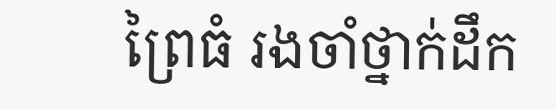ព្រៃធំ រងចាំថ្នាក់ដឹក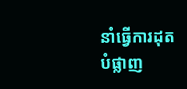នាំធ្វើការដុតបំផ្លាញ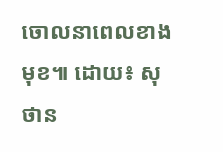ចោលនាពេលខាងមុខ៕ ដោយ៖ សុថាន